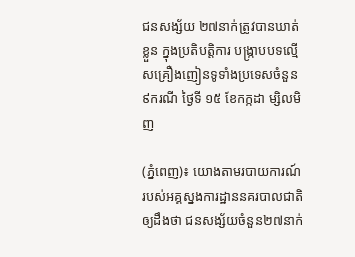ជនសង្ស័យ ២៧នាក់ត្រូវបានឃាត់ខ្លួន ក្នុងប្រតិបត្តិការ បង្ក្រាបបទល្មើសគ្រឿងញៀនទូទាំងប្រទេសចំនួន ៩ករណី ថ្ងៃទី ១៥ ខែកក្កដា ម្សិលមិញ

(ភ្នំពេញ)៖ យោងតាមរបាយការណ៍ របស់អគ្គស្នងការដ្ឋាននគរបាលជាតិឲ្យដឹងថា ជនសង្ស័យចំនួន២៧នាក់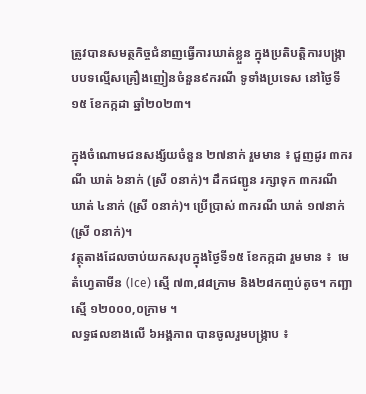ត្រូវបានសមត្ថកិច្ចជំនាញធ្វេីការឃាត់ខ្លួន ក្នុងប្រតិបត្តិការបង្ក្រាបបទល្មើសគ្រឿងញៀនចំនួន៩ករណី ទូទាំងប្រទេស នៅថ្ងៃទី១៥ ខែកក្កដា ឆ្នាំ២០២៣។

ក្នុងចំណោមជនសង្ស័យចំនួន ២៧នាក់ រួមមាន ៖ ជួញដូរ ៣ករណី ឃាត់ ៦នាក់ (ស្រី ០នាក់)។ ដឹកជញ្ជូន រក្សាទុក ៣ករណី ឃាត់ ៤នាក់ (ស្រី ០នាក់)។ ប្រើប្រាស់ ៣ករណី ឃាត់ ១៧នាក់ (ស្រី ០នាក់)។
វត្ថុតាងដែលចាប់យកសរុបក្នុងថ្ងៃទី១៥ ខែកក្កដា រួមមាន ៖  មេតំហ្វេតាមីន (Ice) ស្មើ ៧៣,៨៨ក្រាម និង២៨កញ្ចប់តូច។ កញ្ឆា  ស្មើ ១២០០០,០ក្រាម ។
លទ្ធផលខាងលើ ៦អង្គភាព បានចូលរួមបង្ក្រាប ៖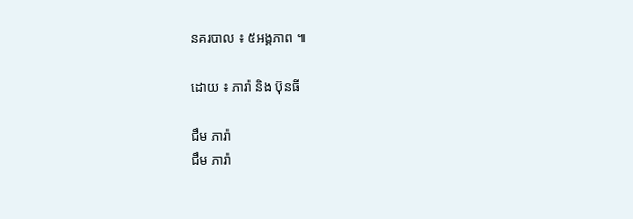នគរបាល ៖ ៥អង្គភាព ៕

ដោយ ៖ ភារ៉ា និង ប៊ុនធី

ជឹម ភារ៉ា
ជឹម ភារ៉ា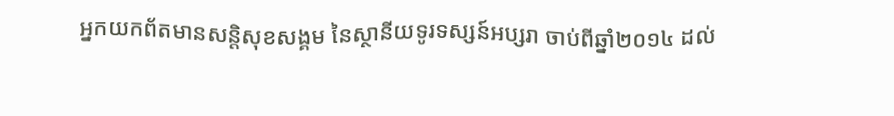អ្នកយកព័តមានសន្តិសុខសង្គម នៃស្ថានីយទូរទស្សន៍អប្សរា ចាប់ពីឆ្នាំ២០១៤ ដល់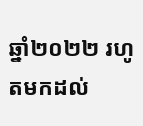ឆ្នាំ២០២២ រហូតមកដល់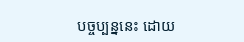បច្ចប្បន្ននេះ ដោយ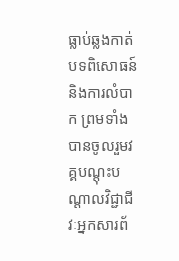ធ្លាប់ឆ្លងកាត់បទពិសោធន៍ និងការលំបាក ព្រមទាំងបានចូលរួមវគ្គបណ្ដុះបណ្ដាលវិជ្ជាជីវៈអ្នកសារព័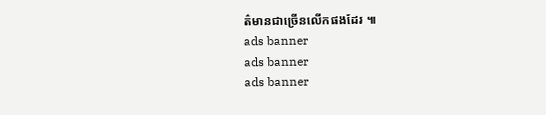ត៌មានជាច្រើនលើកផងដែរ ៕
ads banner
ads banner
ads banner